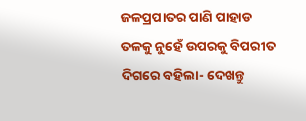ଜଳପ୍ରପାତର ପାଣି ପାହାଡ ତଳକୁ ନୁହେଁ ଉପରକୁ ବିପରୀତ ଦିଗରେ ବହିଲା- ଦେଖନ୍ତୁ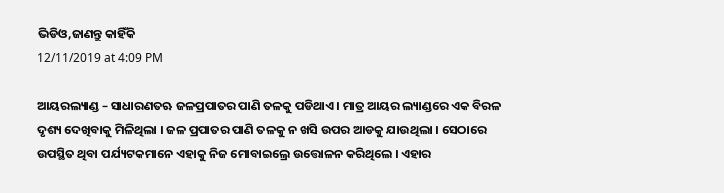ଭିଡିଓ,ଜାଣନ୍ତୁ କାହିଁକି
12/11/2019 at 4:09 PM

ଆୟରଲ୍ୟାଣ୍ଡ – ସାଧାରଣତଋ ଜଳପ୍ରପାତର ପାଣି ତଳକୁ ପଡିଥାଏ । ମାତ୍ର ଆୟର ଲ୍ୟାଣ୍ଡରେ ଏକ ବିରଳ ଦୃଶ୍ୟ ଦେଖିବାକୁ ମିଳିଥିଲା । ଜଳ ପ୍ରପାତର ପାଣି ତଳକୁ ନ ଖସି ଉପର ଆଡକୁ ଯାଉଥିଲା । ସେଠାରେ ଉପସ୍ଥିତ ଥିବା ପର୍ଯ୍ୟଟକମାନେ ଏହାକୁ ନିଜ ମୋବାଇଲ୍ରେ ଉତ୍ତୋଳନ କରିଥିଲେ । ଏହାର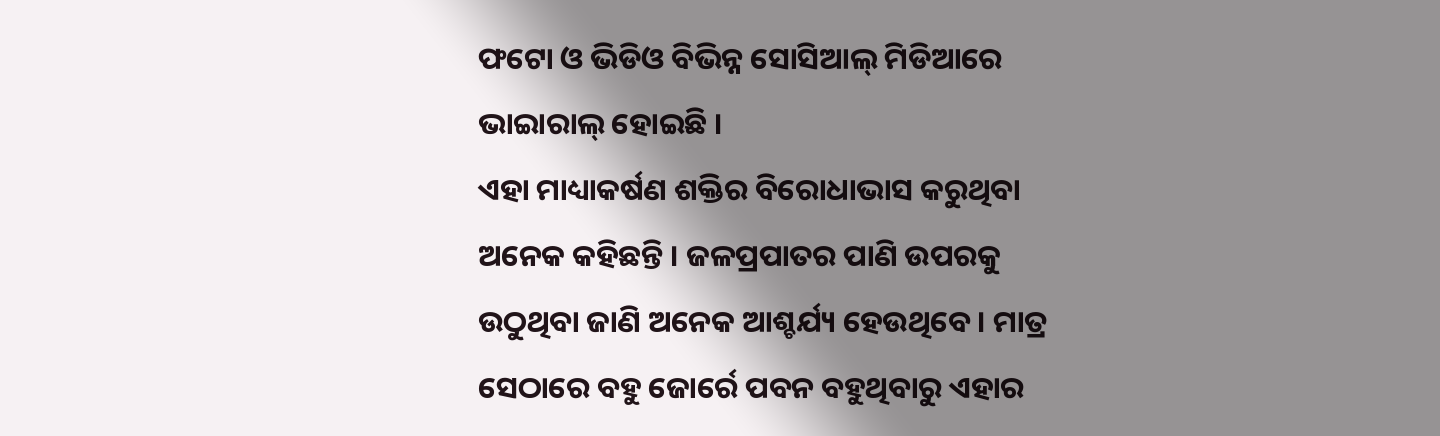ଫଟୋ ଓ ଭିଡିଓ ବିଭିନ୍ନ ସୋସିଆଲ୍ ମିଡିଆରେ ଭାଇାରାଲ୍ ହୋଇଛି ।
ଏହା ମାଧ୍ୟାକର୍ଷଣ ଶକ୍ତିର ବିରୋଧାଭାସ କରୁଥିବା ଅନେକ କହିଛନ୍ତି । ଜଳପ୍ରପାତର ପାଣି ଉପରକୁ ଉଠୁଥିବା ଜାଣି ଅନେକ ଆଶ୍ଚର୍ଯ୍ୟ ହେଉଥିବେ । ମାତ୍ର ସେଠାରେ ବହୁ ଜୋର୍ରେ ପବନ ବହୁଥିବାରୁ ଏହାର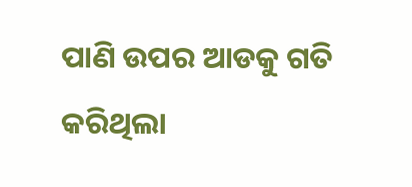ପାଣି ଉପର ଆଡକୁ ଗତି କରିଥିଲା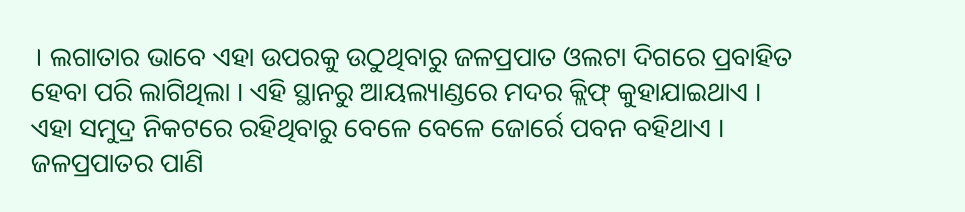। ଲଗାତାର ଭାବେ ଏହା ଉପରକୁ ଉଠୁଥିବାରୁ ଜଳପ୍ରପାତ ଓଲଟା ଦିଗରେ ପ୍ରବାହିତ ହେବା ପରି ଲାଗିଥିଲା । ଏହି ସ୍ଥାନରୁ ଆୟଲ୍ୟାଣ୍ଡରେ ମଦର କ୍ଲିଫ୍ କୁହାଯାଇଥାଏ । ଏହା ସମୁଦ୍ର ନିକଟରେ ରହିଥିବାରୁ ବେଳେ ବେଳେ ଜୋର୍ରେ ପବନ ବହିଥାଏ । ଜଳପ୍ରପାତର ପାଣି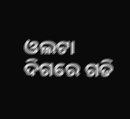ଓଲଟା ଦିଗରେ ଗତି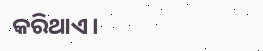କରିଥାଏ।